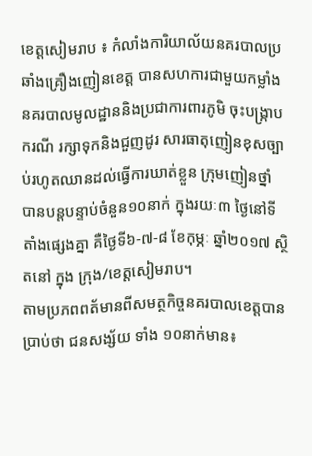ខេត្តសៀមរាប ៖ កំលាំងការិយាល័យនគរបាលប្រឆាំងគ្រឿងញៀនខេត្ត បានសហការជាមួយកម្លាំងនគរបាលមូលដ្ឋាននិងប្រជាការពារភូមិ ចុះបង្ក្រាបករណី រក្សាទុកនិងជួញដូរ សារធាតុញៀនខុសច្បាប់រហូតឈានដល់ធ្វើការឃាត់ខ្លួន ក្រុមញៀនថ្នាំ បានបន្តបន្ទាប់ចំនួន១០នាក់ ក្នុងរយៈ៣ ថ្ងៃនៅទីតាំងផ្សេងគ្នា គឺថ្ងៃទី៦-៧-៨ ខែកុម្ភៈ ឆ្នាំ២០១៧ ស្ថិតនៅ ក្នុង ក្រុង/ខេត្តសៀមរាប។
តាមប្រភពពត័មានពីសមត្ថកិច្ចនគរបាលខេត្តបានប្រាប់ថា ជនសង្ស័យ ទាំង ១០នាក់មាន៖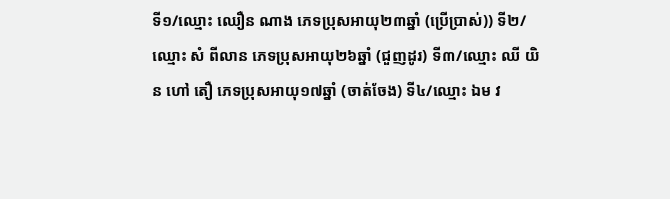ទី១/ឈ្មោះ ឈឿន ណាង ភេទប្រុសអាយុ២៣ឆ្នាំ (ប្រើប្រាស់)) ទី២/ឈ្មោះ សំ ពីលាន ភេទប្រុសអាយុ២៦ឆ្នាំ (ជួញដូរ) ទី៣/ឈ្មោះ ឈី យិន ហៅ តឿ ភេទប្រុសអាយុ១៧ឆ្នាំ (ចាត់ចែង) ទី៤/ឈ្មោះ ឯម វ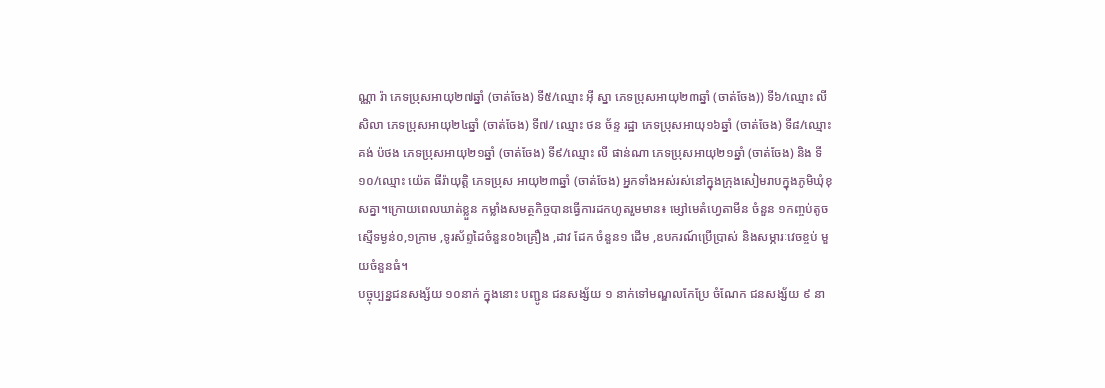ណ្ណា រ៉ា ភេទប្រុសអាយុ២៧ឆ្នាំ (ចាត់ចែង) ទី៥/ឈ្មោះ អ៊ី ស្នា ភេទប្រុសអាយុ២៣ឆ្នាំ (ចាត់ចែង)) ទី៦/ឈ្មោះ លី សិលា ភេទប្រុសអាយុ២៤ឆ្នាំ (ចាត់ចែង) ទី៧/ ឈ្មោះ ថន ច័ន្ទ រដ្ឋា ភេទប្រុសអាយុ១៦ឆ្នាំ (ចាត់ចែង) ទី៨/ឈ្មោះ គង់ ប៉ថង ភេទប្រុសអាយុ២១ឆ្នាំ (ចាត់ចែង) ទី៩/ឈ្មោះ លី ផាន់ណា ភេទប្រុសអាយុ២១ឆ្នាំ (ចាត់ចែង) និង ទី១០/ឈ្មោះ យ៉េត ធីរ៉ាយុតិ្ត ភេទប្រុស អាយុ២៣ឆ្នាំ (ចាត់ចែង) អ្នកទាំងអស់រស់នៅក្នុងក្រុងសៀមរាបក្នុងភូមិឃុំខុសគ្នា។ក្រោយពេលឃាត់ខ្លួន កម្លាំងសមត្ថកិច្ចបានធ្វើការដកហូតរួមមាន៖ ម្សៅមេតំហ្វេតាមីន ចំនួន ១កញ្ចប់តូច ស្មើទម្ងន់០,១ក្រាម ,ទូរស័ព្ទដៃចំនួន០៦គ្រឿង ,ដាវ ដែក ចំនួន១ ដើម ,ឧបករណ៍ប្រើប្រាស់ និងសម្ភារៈវេចខ្ចប់ មួយចំនួនធំ។
បច្ចុប្បន្នជនសង្ស័យ ១០នាក់ ក្នុងនោះ បញ្ជូន ជនសង្ស័យ ១ នាក់ទៅមណ្ឌលកែប្រែ ចំណែក ជនសង្ស័យ ៩ នា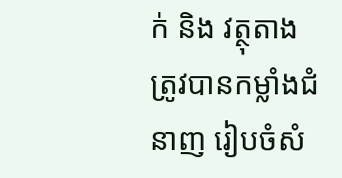ក់ និង វត្ថុតាង ត្រូវបានកម្លាំងជំនាញ រៀបចំសំ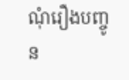ណុំរឿងបញ្ចូន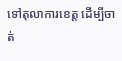ទៅតុលាការខេត្ត ដើម្បីចាត់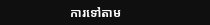ការទៅតាម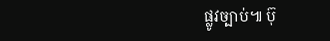ផ្លូវច្បាប់៕ ប៊ុ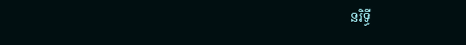នរិទ្ធី